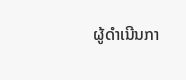ຜູ້ດໍາເນີນກາ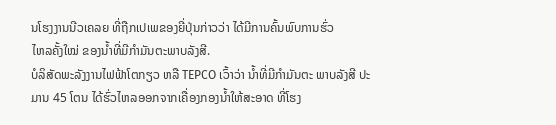ນໂຮງງານນີວເຄລຍ ທີ່ຖືກເປເພຂອງຍີ່ປຸ່ນກ່າວວ່າ ໄດ້ມີການຄົ້ນພົບການຮົ່ວ
ໄຫລຄັ້ງໃໝ່ ຂອງນໍ້າທີ່ມີກໍາມັນຕະພາບລັງສີ.
ບໍລິສັດພະລັງງານໄຟຟ້າໂຕກຽວ ຫລື TEPCO ເວົ້າວ່າ ນໍ້າທີ່ມີກໍາມັນຕະ ພາບລັງສີ ປະມານ 45 ໂຕນ ໄດ້ຮົ່ວໄຫລອອກຈາກເຄື່ອງກອງນໍ້າໃຫ້ສະອາດ ທີ່ໂຮງ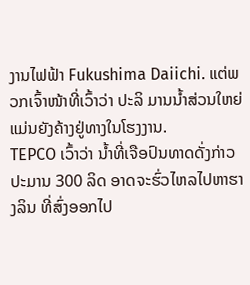ງານໄຟຟ້າ Fukushima Daiichi. ແຕ່ພວກເຈົ້າໜ້າທີ່ເວົ້າວ່າ ປະລິ ມານນໍ້າສ່ວນໃຫຍ່ແມ່ນຍັງຄ້າງຢູ່ທາງໃນໂຮງງານ.
TEPCO ເວົ້າວ່າ ນໍ້າທີ່ເຈືອປົນທາດດັ່ງກ່າວ ປະມານ 300 ລິດ ອາດຈະຮົ່ວໄຫລໄປຫາຮາງລິນ ທີ່ສົ່ງອອກໄປ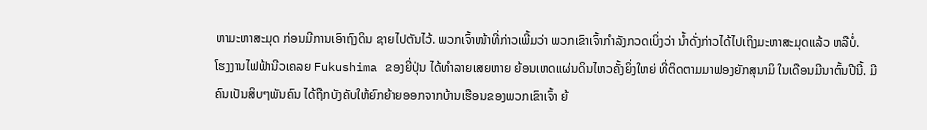ຫາມະຫາສະມຸດ ກ່ອນມີການເອົາຖົງດິນ ຊາຍໄປຕັນໄວ້. ພວກເຈົ້າໜ້າທີ່ກ່າວເພີ້ມວ່າ ພວກເຂົາເຈົ້າກໍາລັງກວດເບິ່ງວ່າ ນໍ້າດັ່ງກ່າວໄດ້ໄປເຖິງມະຫາສະມຸດແລ້ວ ຫລືບໍ່.
ໂຮງງານໄຟຟ້ານີວເຄລຍ Fukushima ຂອງຍີ່ປຸ່ນ ໄດ້ທໍາລາຍເສຍຫາຍ ຍ້ອນເຫດແຜ່ນດິນໄຫວຄັ້ງຍິ່ງໃຫຍ່ ທີ່ຕິດຕາມມາຟອງຍັກສຸນາມິ ໃນເດືອນມີນາຕົ້ນປີນີ້. ມີຄົນເປັນສິບໆພັນຄົນ ໄດ້ຖືກບັງຄັບໃຫ້ຍົກຍ້າຍອອກຈາກບ້ານເຮືອນຂອງພວກເຂົາເຈົ້າ ຍ້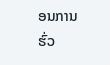ອນການຮົ່ວ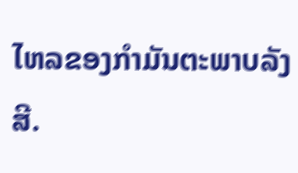ໄຫລຂອງກໍາມັນຕະພາບລັງສີ.